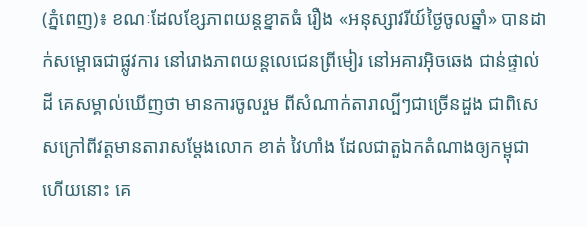(ភ្នំពេញ)៖ ខណៈដែលខ្សែភាពយន្តខ្នាតធំ រឿង «អនុស្សាវរីយ៍ថ្ងៃចូលឆ្នាំ» បានដាក់សម្ពោធជាផ្លូវការ នៅរោងភាពយន្តលេជេនព្រីមៀរ នៅអគារអ៊ិចឆេង ជាន់ផ្ទាល់ដី គេសម្គាល់ឃើញថា មានការចូលរួម ពីសំណាក់តារាល្បីៗជាច្រើនដួង ជាពិសេសក្រៅពីវត្តមានតារាសម្ដែងលោក ខាត់ វៃហាំង ដែលជាតួឯកតំណាងឲ្យកម្ពុជាហើយនោះ គេ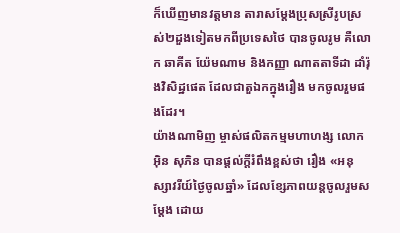ក៏ឃើញមានវត្តមាន តារាសម្ដែងប្រុសស្រីរូបស្រស់២ដួងទៀតមកពីប្រទេសថៃ បានចូលរូម គឺលោក ឆាគីត យ៉ែមណាម និងកញ្ញា ណាតតាទីដា ដាំរ៉ុងវិសិដ្ឋផេត ដែលជាតួឯកក្នុងរឿង មកចូលរួមផងដែរ។
យ៉ាងណាមិញ ម្ចាស់ផលិតកម្មមហាហង្ស លោក អ៊ិន សុភិន បានផ្ដល់ក្ដីរំពឹងខ្ពស់ថា រឿង «អនុស្សាវរីយ៍ថ្ងៃចូលឆ្នាំ» ដែលខ្សែភាពយន្តចូលរួមសម្ដែង ដោយ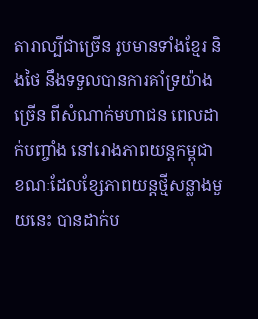តារាល្បីជាច្រើន រូបមានទាំងខ្មែរ និងថៃ នឹងទទួលបានការគាំទ្រយ៉ាងច្រើន ពីសំណាក់មហាជន ពេលដាក់បញ្ចាំង នៅរោងភាពយន្តកម្ពុជា ខណៈដែលខ្សែភាពយន្ដថ្មីសន្លាងមួយនេះ បានដាក់ប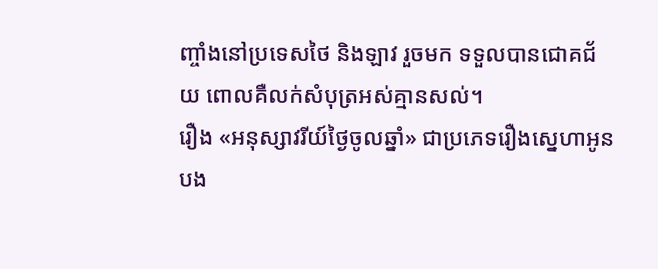ញ្ចាំងនៅប្រទេសថៃ និងឡាវ រួចមក ទទួលបានជោគជ័យ ពោលគឺលក់សំបុត្រអស់គ្មានសល់។
រឿង «អនុស្សាវរីយ៍ថ្ងៃចូលឆ្នាំ» ជាប្រភេទរឿងស្នេហាអូនបង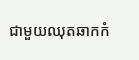ជាមួយឈុតឆាកកំ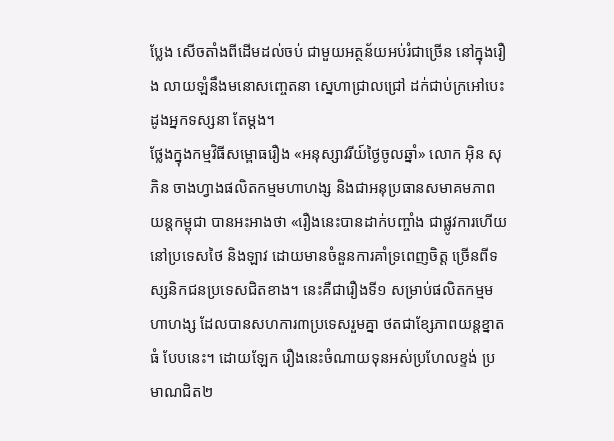ប្លែង សើចតាំងពីដើមដល់ចប់ ជាមួយអត្ថន័យអប់រំជាច្រើន នៅក្នុងរឿង លាយឡំនឹងមនោសញ្ចេតនា ស្នេហាជ្រាលជ្រៅ ដក់ជាប់ក្រអៅបេះដូងអ្នកទស្សនា តែម្ដង។
ថ្លែងក្នុងកម្មវិធីសម្ពោធរឿង «អនុស្សាវរីយ៍ថ្ងៃចូលឆ្នាំ» លោក អ៊ិន សុភិន ចាងហ្វាងផលិតកម្មមហាហង្ស និងជាអនុប្រធានសមាគមភាពយន្តកម្ពុជា បានអះអាងថា «រឿងនេះបានដាក់បញ្ចាំង ជាផ្លូវការហើយ នៅប្រទេសថៃ និងឡាវ ដោយមានចំនួនការគាំទ្រពេញចិត្ត ច្រើនពីទស្សនិកជនប្រទេសជិតខាង។ នេះគឺជារឿងទី១ សម្រាប់ផលិតកម្មមហាហង្ស ដែលបានសហការ៣ប្រទេសរួមគ្នា ថតជាខ្សែភាពយន្តខ្នាតធំ បែបនេះ។ ដោយឡែក រឿងនេះចំណាយទុនអស់ប្រហែលខ្ទង់ ប្រមាណជិត២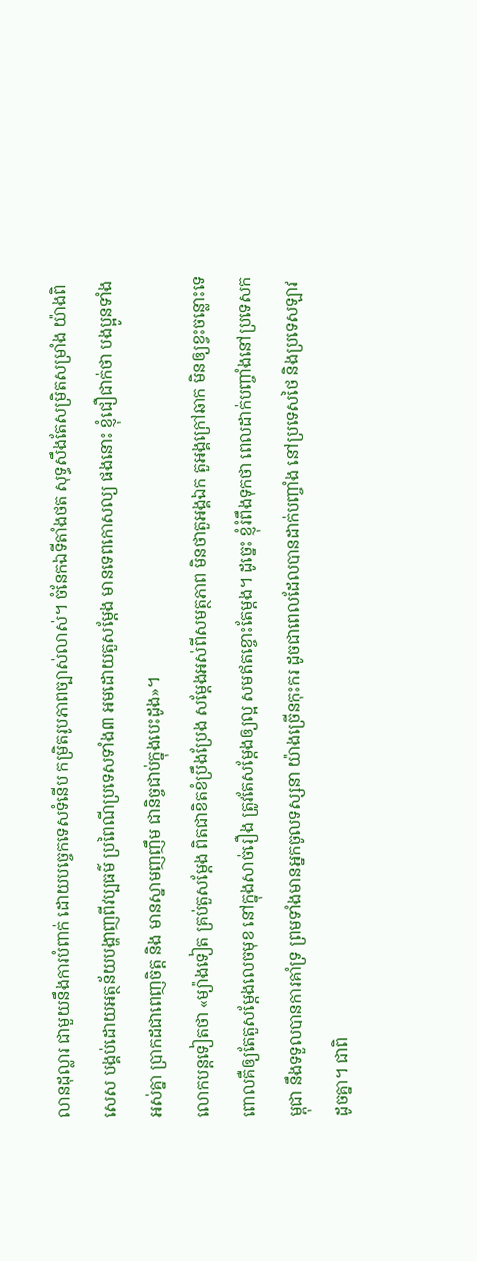លានដុល្លារ ជាមួយនឹងការបំពាក់ ដោយបច្ចេកទេសទំនើប កម្រិតរូបភាពច្បាស់លាស់។ ចំនែកឯទីតាំងថត សុទ្ធសឹងតែសម្រិតសម្រាំង យ៉ាងពិសេស បង្គប់ដោយអត្ថន័យបង្ហាញពីវប្បធម៌ ប្រពៃណីប្រទេសទាំង៣ អមដោយតួសម្ដែង មានទេពកោសល្យ ផងនោះ ខ្ញុំជឿជាក់ថា បងប្អូនទាំងអស់គ្នា ប្រាកដជាពេញចិត្ត និង មានស្នាមញញឹម ជានិច្ចជាប់ក្នុងបេះដូង»។
លោកបន្តទៀតថា «ម្យ៉ាងទៀត គ្រប់តួសម្ដែង ពិតជាខិតខំប្រឹងប្រែង សម្ដែងអស់ពីសមត្ថភាព មិនថាតួអង្គឯក តួអង្គក្រៅឆាក មិនឲ្យខ្វះចន្លោះទេ ពោលគឺឲ្យតែតួសម្ដែងលេចមុខ នៅក្នុងសាច់រឿង ត្រូវតែសម្ដែងឲ្យល្អ សមឥតខ្ចោះតែម្ដង។ ដូច្នេះ ខ្ញុំរំពឹងទុកថា ពេលដាក់បញ្ចាំងនៅប្រទេសកម្ពុជា នឹងទទួលបានការគាំទ្រ ព្រមទាំងមានអ្នកចូលទស្សនា យ៉ាងច្រើនកុះករ ដូចជាពេលដែលបានដាក់បញ្ចាំង នៅប្រទេសថៃ និងប្រទេសឡាវ ដូចគ្នា។ ជាពិ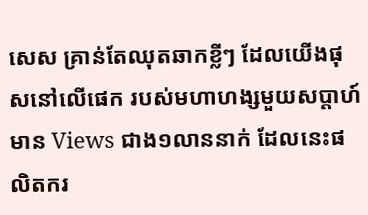សេស គ្រាន់តែឈុតឆាកខ្លីៗ ដែលយើងផុសនៅលើផេក របស់មហាហង្សមួយសប្ដាហ៍មាន Views ជាង១លាននាក់ ដែលនេះផលិតករ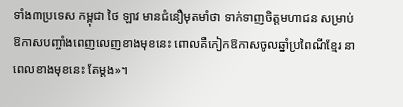ទាំង៣ប្រទេស កម្ពុជា ថៃ ឡាវ មានជំនឿមុតមាំថា ទាក់ទាញចិត្តមហាជន សម្រាប់ឱកាសបញ្ចាំងពេញលេញខាងមុខនេះ ពោលគឺកៀកឱកាសចូលឆ្នាំប្រពៃណីខ្មែរ នាពេលខាងមុខនេះ តែម្ដង»។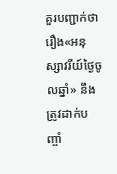គួរបញ្ជាក់ថា រឿង«អនុស្សាវរីយ៍ថ្ងៃចូលឆ្នាំ» នឹងត្រូវដាក់បញ្ចាំ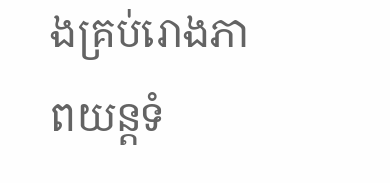ងគ្រប់រោងភាពយន្តទំ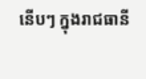នើបៗ ក្នុងរាជធានី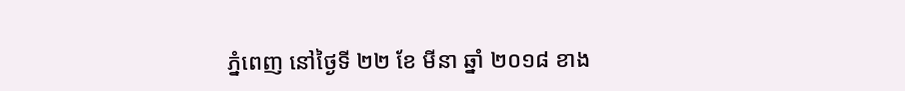ភ្នំពេញ នៅថ្ងៃទី ២២ ខែ មីនា ឆ្នាំ ២០១៨ ខាង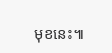មុខនេះ៕